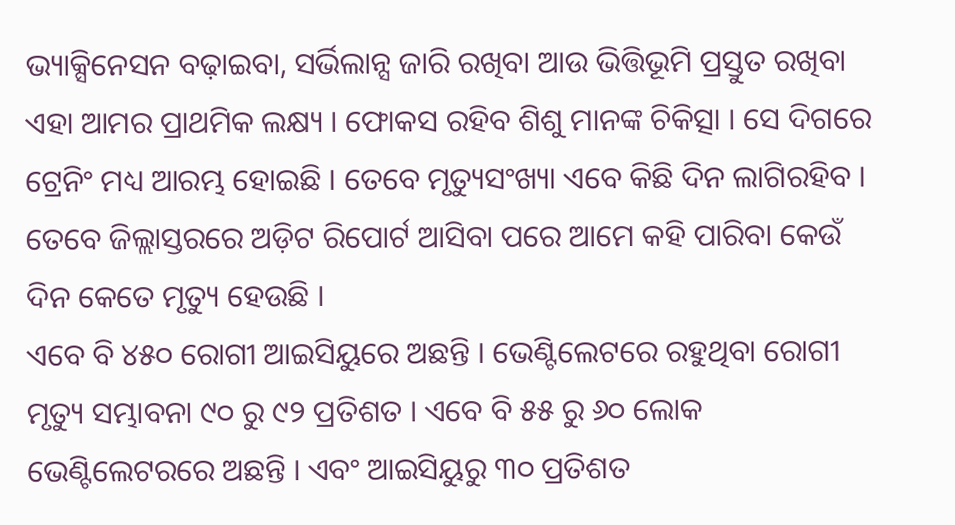ଭ୍ୟାକ୍ସିନେସନ ବଢ଼ାଇବା, ସର୍ଭିଲାନ୍ସ ଜାରି ରଖିବା ଆଉ ଭିତ୍ତିଭୂମି ପ୍ରସ୍ତୁତ ରଖିବା ଏହା ଆମର ପ୍ରାଥମିକ ଲକ୍ଷ୍ୟ । ଫୋକସ ରହିବ ଶିଶୁ ମାନଙ୍କ ଚିକିତ୍ସା । ସେ ଦିଗରେ ଟ୍ରେନିଂ ମଧ୍ୟ ଆରମ୍ଭ ହୋଇଛି । ତେବେ ମୃତ୍ୟୁସଂଖ୍ୟା ଏବେ କିଛି ଦିନ ଲାଗିରହିବ । ତେବେ ଜିଲ୍ଲାସ୍ତରରେ ଅଡ଼ିଟ ରିପୋର୍ଟ ଆସିବା ପରେ ଆମେ କହି ପାରିବା କେଉଁ ଦିନ କେତେ ମୃତ୍ୟୁ ହେଉଛି ।
ଏବେ ବି ୪୫୦ ରୋଗୀ ଆଇସିୟୁରେ ଅଛନ୍ତି । ଭେଣ୍ଟିଲେଟରେ ରହୁଥିବା ରୋଗୀ ମୃତ୍ୟୁ ସମ୍ଭାବନା ୯୦ ରୁ ୯୨ ପ୍ରତିଶତ । ଏବେ ବି ୫୫ ରୁ ୬୦ ଲୋକ ଭେଣ୍ଟିଲେଟରରେ ଅଛନ୍ତି । ଏବଂ ଆଇସିୟୁରୁ ୩୦ ପ୍ରତିଶତ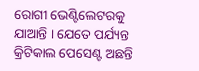ରୋଗୀ ଭେଣ୍ଟିଲେଟରକୁ ଯାଆନ୍ତି । ଯେତେ ପର୍ଯ୍ୟନ୍ତ କ୍ରିଟିକାଲ ପେସେଣ୍ଟ ଅଛନ୍ତି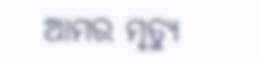ଆମର ମୃତ୍ୟୁ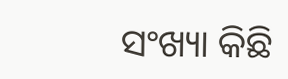ସଂଖ୍ୟା କିଛି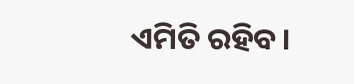ଏମିତି ରହିବ।